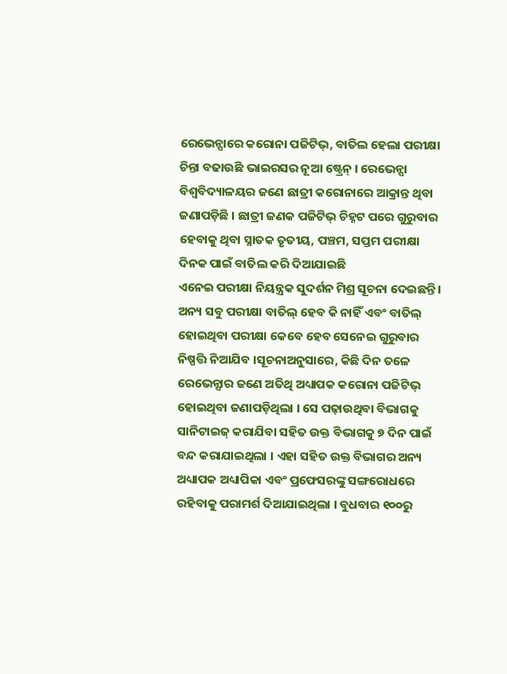ରେଭେନ୍ସାରେ କରୋନା ପଜିଟିଭ୍, ବାତିଲ ହେଲା ପରୀକ୍ଷା
ଚିନ୍ତା ବଢାଉଛି ଭାଇରସର ନୂଆ ଷ୍ଟ୍ରେନ୍ । ରେଭେନ୍ସା ବିଶ୍ୱବିଦ୍ୟାଳୟର ଜଣେ ଛାତ୍ରୀ କରୋନାରେ ଆକ୍ରାନ୍ତ ଥିବା ଜଣାପଡ଼ିଛି । ଛାତ୍ରୀ ଜଣକ ପଜିଟିଭ୍ ଚିହ୍ନଟ ପରେ ଗୁରୁବାର ହେବାକୁ ଥିବା ସ୍ନାତକ ତୃତୀୟ, ପଞ୍ଚମ, ସପ୍ତମ ପରୀକ୍ଷା ଦିନକ ପାଇଁ ବାତିଲ କରି ଦିଆଯାଇଛି
ଏନେଇ ପରୀକ୍ଷା ନିୟନ୍ତ୍ରକ ସୁଦର୍ଶନ ମିଶ୍ର ସୂଚନା ଦେଇଛନ୍ତି । ଅନ୍ୟ ସବୁ ପରୀକ୍ଷା ବାତିଲ୍ ହେବ କି ନାହିଁ ଏବଂ ବାତିଲ୍ ହୋଇଥିବା ପରୀକ୍ଷା କେବେ ହେବ ସେନେଇ ଗୁରୁବାର ନିଷ୍ପତ୍ତି ନିଆଯିବ ।ସୂଚନାଅନୁସାରେ, କିଛି ଦିନ ତଳେ ରେଭେନ୍ସାର ଜଣେ ଅତିଥି ଅଧ୍ୟାପକ କରୋନା ପଜିଟିଭ୍ ହୋଇଥିବା ଜଣାପଡ଼ିଥିଲା । ସେ ପଢ଼ାଉଥିବା ବିଭାଗକୁ ସାନିଟାଇଜ୍ କରାଯିବା ସହିତ ଉକ୍ତ ବିଭାଗକୁ ୭ ଦିନ ପାଇଁ ବନ୍ଦ କରାଯାଇଥିଲା । ଏହା ସହିତ ଉକ୍ତ ବିଭାଗର ଅନ୍ୟ ଅଧ୍ୟାପକ ଅଧ୍ୟାପିକା ଏବଂ ପ୍ରଫେସରଙ୍କୁ ସଙ୍ଗରୋଧରେ ରହିବାକୁ ପରାମର୍ଶ ଦିଆଯାଇଥିଲା । ବୁଧବାର ୧୦୦ରୁ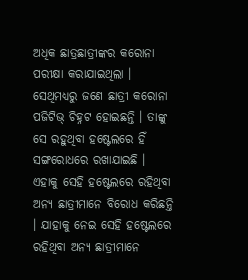ଅଧିକ ଛାତ୍ରଛାତ୍ରୀଙ୍କର କରୋନା ପରୀକ୍ଷା କରାଯାଇଥିଲା । ସେଥିମଧ୍ୟରୁ ଜଣେ ଛାତ୍ରୀ କରୋନା ପଜିଟିଭ୍ ଚିହ୍ନଟ ହୋଇଛନ୍ତି । ତାଙ୍କୁ ସେ ରହୁଥିବା ହଷ୍ଟେଲରେ ହିଁ ସଙ୍ଗରୋଧରେ ରଖାଯାଇଛି ।
ଏହାକୁ ସେହି ହଷ୍ଟେଲରେ ରହିଥିବା ଅନ୍ୟ ଛାତ୍ରୀମାନେ ବିରୋଧ କରିଛନ୍ତି । ଯାହାକୁ ନେଇ ସେହି ହଷ୍ଟେଲରେ ରହିଥିବା ଅନ୍ୟ ଛାତ୍ରୀମାନେ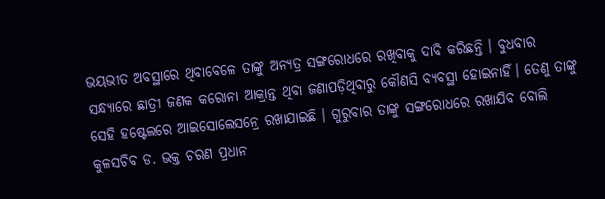ଭୟଭୀତ ଅବସ୍ଥାରେ ଥିବାବେଳେ ତାଙ୍କୁ ଅନ୍ୟତ୍ର ସଙ୍ଗରୋଧରେ ରଖିବାକୁ ଦାବି କରିଛନ୍ତି । ବୁଧବାର ସନ୍ଧ୍ୟାରେ ଛାତ୍ରୀ ଜଣକ କରୋନା ଆକ୍ରାନ୍ତ ଥିବା ଜଣାପଡ଼ିଥିବାରୁ କୌଣସି ବ୍ୟବସ୍ଥା ହୋଇନାହିଁ। ତେଣୁ ତାଙ୍କୁ ସେହି ହଷ୍ଟେଲରେ ଆଇସୋଲେସନ୍ରେ ରଖାଯାଇଛି । ଗୁରୁବାର ତାଙ୍କୁ ସଙ୍ଗରୋଧରେ ରଖାଯିବ ବୋଲି କୁଳସଚିବ ଡ. ଭକ୍ତ ଚରଣ ପ୍ରଧାନ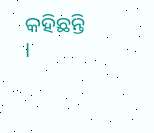କହିଛନ୍ତି ।